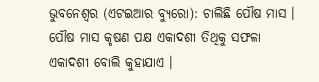ଭୁବନେଶ୍ୱର (ଏଟଇଆର ବ୍ୟୁରୋ): ଚାଲିଛି ପୌଷ ମାସ । ପୌଷ ମାସ କୃଷଣ ପକ୍ଷ ଏକାଦଶୀ ତିଥିକୁ ସଫଳା ଏକାଦଶୀ ବୋଲି କୁହାଯାଏ ।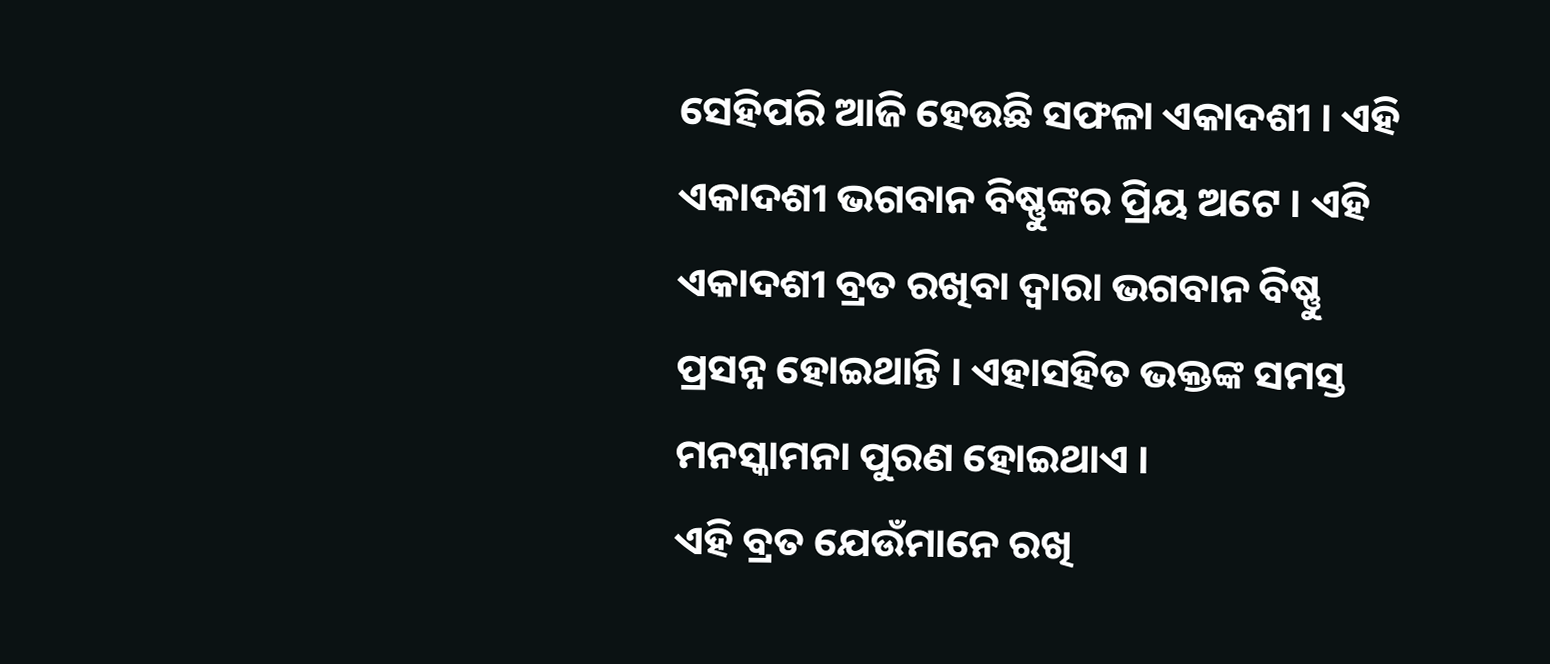ସେହିପରି ଆଜି ହେଉଛି ସଫଳା ଏକାଦଶୀ । ଏହି ଏକାଦଶୀ ଭଗବାନ ବିଷ୍ଣୁଙ୍କର ପ୍ରିୟ ଅଟେ । ଏହି ଏକାଦଶୀ ବ୍ରତ ରଖିବା ଦ୍ୱାରା ଭଗବାନ ବିଷ୍ଣୁ ପ୍ରସନ୍ନ ହୋଇଥାନ୍ତି । ଏହାସହିତ ଭକ୍ତଙ୍କ ସମସ୍ତ ମନସ୍କାମନା ପୁରଣ ହୋଇଥାଏ ।
ଏହି ବ୍ରତ ଯେଉଁମାନେ ରଖି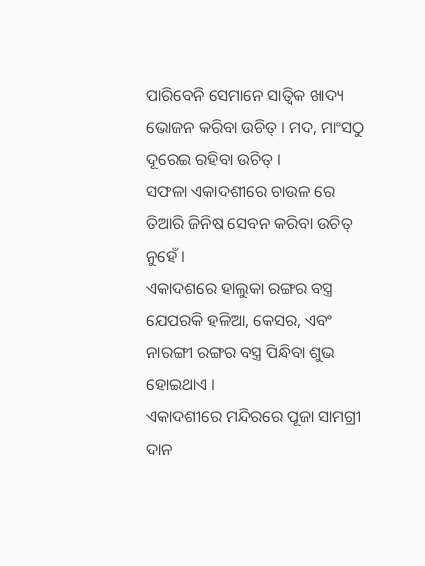ପାରିବେନି ସେମାନେ ସାତ୍ୱିକ ଖାଦ୍ୟ ଭୋଜନ କରିବା ଉଚିତ୍ । ମଦ, ମାଂସଠୁ ଦୂରେଇ ରହିବା ଉଚିତ୍ ।
ସଫଳା ଏକାଦଶୀରେ ଚାଉଳ ରେ ତିଆରି ଜିନିଷ ସେବନ କରିବା ଉଚିତ୍ ନୁହେଁ ।
ଏକାଦଶରେ ହାଲୁକା ରଙ୍ଗର ବସ୍ତ୍ର ଯେପରକି ହଳିଆ, କେସର, ଏବଂ ନାରଙ୍ଗୀ ରଙ୍ଗର ବସ୍ତ୍ର ପିନ୍ଧିବା ଶୁଭ ହୋଇଥାଏ ।
ଏକାଦଶୀରେ ମନ୍ଦିରରେ ପୂଜା ସାମଗ୍ରୀ ଦାନ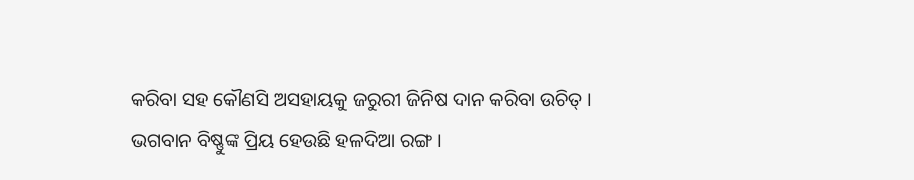କରିବା ସହ କୌଣସି ଅସହାୟକୁ ଜରୁରୀ ଜିନିଷ ଦାନ କରିବା ଉଚିତ୍ ।
ଭଗବାନ ବିଷ୍ଣୁଙ୍କ ପ୍ରିୟ ହେଉଛି ହଳଦିଆ ରଙ୍ଗ ।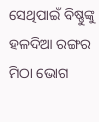ସେଥିପାଇଁ ବିଷ୍ଣୁଙ୍କୁ ହଳଦିଆ ରଙ୍ଗର ମିଠା ଭୋଗ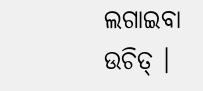ଲଗାଇବା ଉଚିତ୍ ।